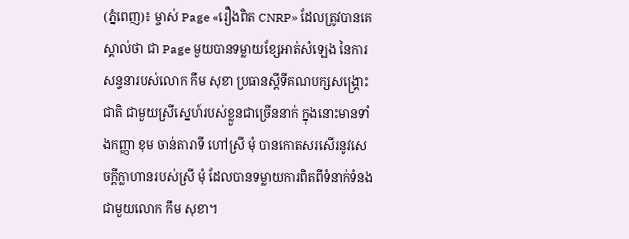(ភ្នំពេញ)៖ ម្ចាស់ Page «រឿងពិត CNRP» ដែលត្រូវបានគេស្គាល់ថា ជា Page មួយបានទម្លាយខ្សែអាត់សំឡេង នៃការសន្ទនារបស់លោក កឹម សុខា ប្រធានស្តីទីគណបក្សសង្គ្រោះជាតិ ជាមួយស្រីស្នេហ៍របស់ខ្លួនជាច្រើននាក់ ក្នុងនោះមានទាំងកញ្ញា ខុម ចាន់តារាទី ហៅស្រី មុំ បានកោតសរសើរនូវសេចក្តីក្លាហានរបស់ស្រី មុំ ដែលបានទម្លាយការពិតពីទំនាក់ទំនងជាមួយលោក កឹម សុខា។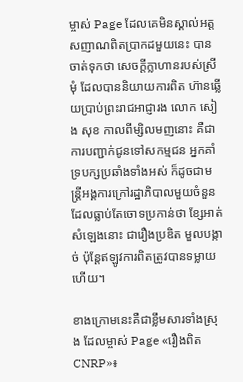ម្ចាស់ Page ដែលគេមិនស្គាល់អត្តសញាណពិតប្រាកដមួយនេះ បានចាត់ទុកថា សេចក្តីក្លាហានរបស់ស្រីមុំ ដែលបាននិយាយការពិត ហ៊ានឆ្លើយប្រាប់ព្រះរាជអាជ្ញារង លោក សៀង សុខ កាលពីម្សិលមញនោះ គឺជាការបញ្ជាក់ជូនទៅសកម្មជន អ្នកគាំទ្របក្សប្រឆាំងទាំងអស់ ក៏ដូចជាមន្ត្រីអង្គការក្រៅរដ្ឋាភិបាលមួយចំនួន ដែលធ្លាប់តែចោទប្រកាន់ថា ខ្សែអាត់សំឡេងនោះ ជារឿងប្រឌិត មួលបង្កាច់ ប៉ុន្តែឥឡូវការពិតត្រូវបានទម្លាយហើយ។

ខាងក្រោមនេះគឺជាខ្លឹមសារទាំងស្រុង ដែលម្ចាស់ Page «រឿងពិត CNRP»៖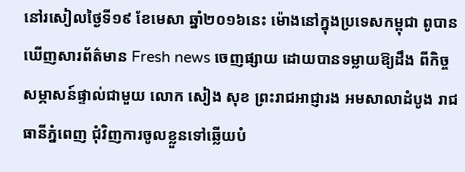នៅរសៀលថ្ងៃទី១៩ ខែមេសា ឆ្នាំ២០១៦នេះ ម៉ោងនៅក្នុងប្រទេសកម្ពុជា ពូបានឃើញសារព័ត៌មាន Fresh news ចេញផ្សាយ ដោយបានទម្លាយឱ្យដឹង ពីកិច្ចសម្ភាសន៍ផ្ទាល់ជាមួយ លោក សៀង សុខ ព្រះរាជអាជ្ញារង អមសាលាដំបូង រាជធានីភ្នំពេញ ជុំវិញការចូលខ្លួនទៅឆ្លើយបំ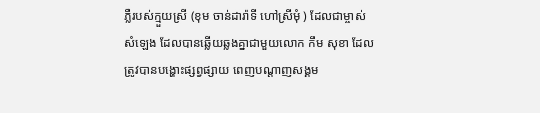ភ្លឺរបស់ក្មួយស្រី (ខុម ចាន់ដារ៉ាទី ហៅស្រីមុំ ) ដែលជាម្ចាស់សំឡេង ដែលបានឆ្លើយឆ្លងគ្នាជាមួយលោក កឹម សុខា ដែលត្រូវបានបង្ហោះផ្សព្វផ្សាយ ពេញបណ្តាញសង្គម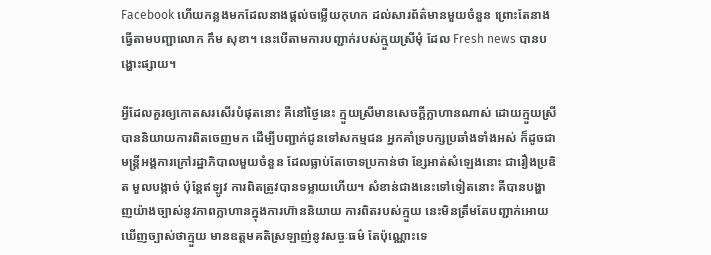Facebook ហើយកន្លងមកដែលនាងផ្តល់ចម្លើយកុហក ដល់សារព័ត៌មានមួយចំនួន ព្រោះតែនាងធ្វើតាមបញ្ជាលោក កឹម សុខា។ នេះបើតាមការបញ្ជាក់របស់ក្មួយស្រីមុំ ដែល Fresh news បានបង្ហោះផ្សាយ។

អ្វីដែលគួរឲ្យកោតសរសើរបំផុតនោះ គឺនៅថ្ងៃនេះ ក្មួយស្រីមានសេចក្តីក្លាហានណាស់ ដោយក្មួយស្រីបាននិយាយការពិតចេញមក ដើម្បីបញ្ជាក់ជូនទៅសកម្មជន អ្នកគាំទ្របក្សប្រឆាំងទាំងអស់ ក៏ដូចជាមន្ត្រីអង្គការក្រៅរដ្ឋាភិបាលមួយចំនួន ដែលធ្លាប់តែចោទប្រកាន់ថា ខ្សែអាត់សំឡេងនោះ ជារឿងប្រឌិត មួលបង្កាច់ ប៉ុន្តែឥឡូវ ការពិតត្រូវបានទម្លាយហើយ។ សំខាន់ជាងនេះទៅទៀតនោះ គឺបានបង្ហាញយ៉ាងច្បាស់នូវភាពក្លាហានក្នុងការហ៊ាននិយាយ ការពិតរបស់ក្មួយ នេះមិនត្រឹមតែបញ្ជាក់អោយឃេីញច្បាស់ថាក្មួយ មានឧត្តមគតិស្រឡាញ់នូវសច្ចៈធម៌ តែប៉ុណ្ណោះទេ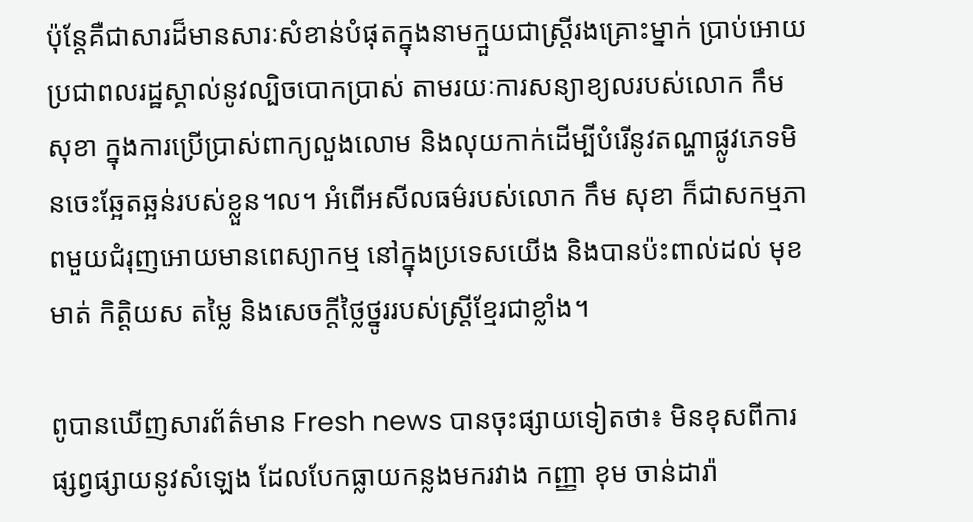ប៉ុន្តែគឺជាសារដ៏មានសារៈសំខាន់បំផុតក្នុងនាមក្មួយជាស្ត្រីរងគ្រោះម្នាក់ ប្រាប់អោយប្រជាពលរដ្ឋស្គាល់នូវល្បិចបោកប្រាស់ តាមរយៈការសន្យាខ្យលរបស់លោក កឹម សុខា ក្នុងការប្រេីប្រាស់ពាក្យលួងលោម និងលុយកាក់ដេីម្បីបំរេីនូវតណ្ហាផ្លូវភេទមិនចេះឆ្អែតឆ្អន់របស់ខ្លួន។ល។ អំពើអសីលធម៌របស់លោក កឹម សុខា ក៏ជាសកម្មភាពមួយជំរុញអោយមានពេស្យាកម្ម នៅក្នុងប្រទេសយេីង និងបានប៉ះពាល់ដល់ មុខមាត់ កិត្តិយស តម្លៃ និងសេចក្តីថ្លៃថ្នូររបស់ស្ត្រីខ្មែរជាខ្លាំង។

ពូបានឃើញសារព័ត៌មាន Fresh news បានចុះផ្សាយទៀតថា៖ មិនខុសពីការផ្សព្វផ្សាយនូវសំឡេង ដែលបែកធ្លាយកន្លងមករវាង កញ្ញា ខុម ចាន់ដារ៉ា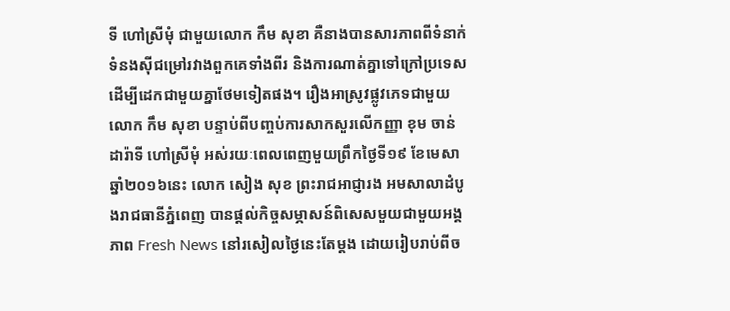ទី ហៅស្រីមុំ ជាមួយលោក កឹម សុខា គឺនាងបានសារភាពពីទំនាក់ទំនងស៊ីជម្រៅរវាងពួកគេទាំងពីរ និងការណាត់គ្នាទៅក្រៅប្រទេស ដើម្បីដេកជាមួយគ្នាថែមទៀតផង។ រឿងអាស្រូវផ្លូវភេទជាមួយលោក កឹម សុខា បន្ទាប់ពីបញ្ចប់ការសាកសួរលើកញ្ញា ខុម ចាន់ដារ៉ាទី ហៅស្រីមុំ អស់រយៈពេលពេញមួយព្រឹកថ្ងៃទី១៩ ខែមេសា ឆ្នាំ២០១៦នេះ លោក សៀង សុខ ព្រះរាជអាជ្ញារង អមសាលាដំបូងរាជធានីភ្នំពេញ បានផ្តល់កិច្ចសម្ភាសន៍ពិសេសមួយជាមួយអង្គភាព Fresh News នៅរសៀលថ្ងៃនេះតែម្តង ដោយរៀបរាប់ពីច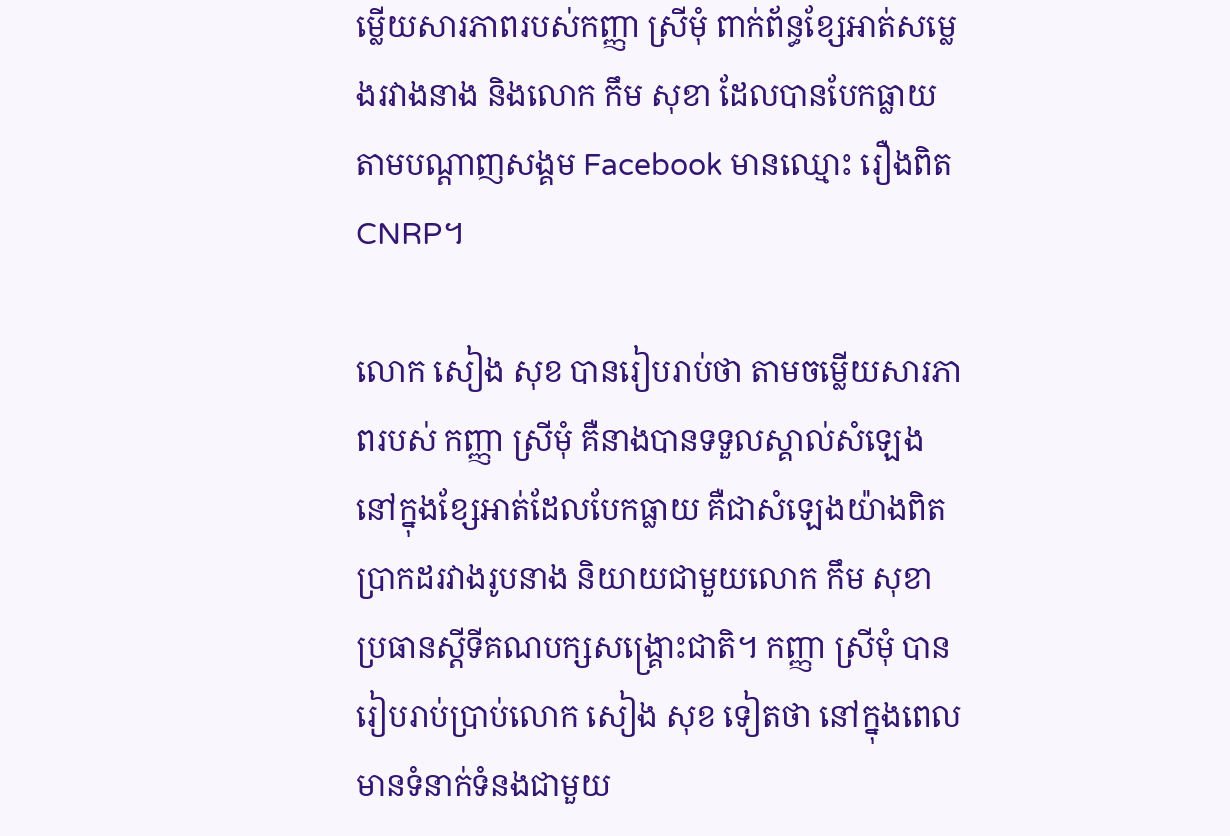ម្លើយសារភាពរបស់កញ្ញា ស្រីមុំ ពាក់ព័ន្ធខ្សែអាត់សម្លេងរវាងនាង និងលោក កឹម សុខា ដែលបានបែកធ្លាយ តាមបណ្តាញសង្គម Facebook មានឈ្មោះ រឿងពិត CNRP។

លោក សៀង សុខ បានរៀបរាប់ថា តាមចម្លើយសារភាពរបស់ កញ្ញា ស្រីមុំ គឺនាងបានទទួលស្គាល់សំឡេង នៅក្នុងខ្សែអាត់ដែលបែកធ្លាយ គឺជាសំឡេងយ៉ាងពិតប្រាកដរវាងរូបនាង និយាយជាមួយលោក កឹម សុខា ប្រធានស្តីទីគណបក្សសង្គ្រោះជាតិ។ កញ្ញា ស្រីមុំ បានរៀបរាប់ប្រាប់លោក សៀង សុខ ទៀតថា នៅក្នុងពេលមានទំនាក់ទំនងជាមួយ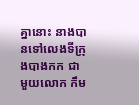គ្នានោះ នាងបានទៅលេងទីក្រុងបាងកក ជាមួយលោក កឹម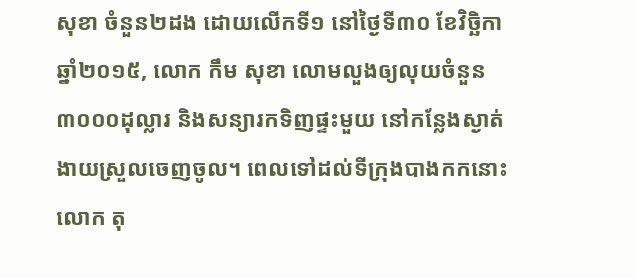សុខា ចំនួន២ដង ដោយលើកទី១ នៅថ្ងៃទី៣០ ខែវិច្ឆិកា ឆ្នាំ២០១៥, លោក កឹម សុខា លោមលួងឲ្យលុយចំនួន៣០០០ដុល្លារ និងសន្យារកទិញផ្ទះមួយ នៅកន្លែងស្ងាត់ងាយស្រួលចេញចូល។ ពេលទៅដល់ទីក្រុងបាងកកនោះ លោក តុ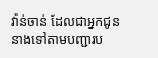វ៉ាន់ចាន់ ដែលជាអ្នកជូននាងទៅតាមបញ្ជារប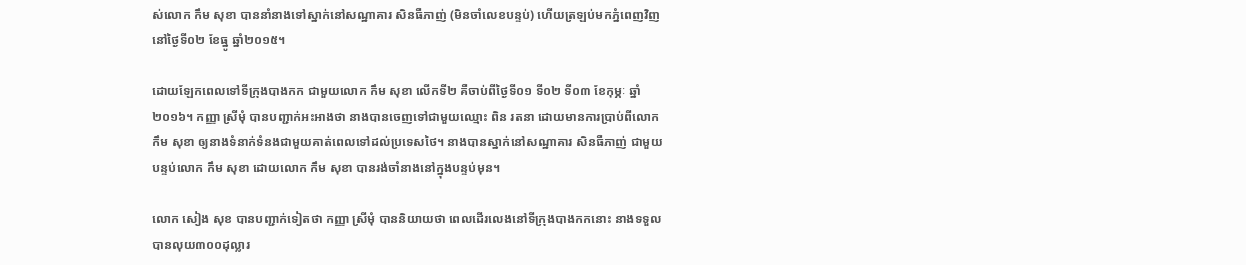ស់លោក កឹម សុខា បាននាំនាងទៅស្នាក់នៅសណ្ឋាគារ សិនធឺភាញ់ (មិនចាំលេខបន្ទប់) ហើយត្រឡប់មកភ្នំពេញវិញ នៅថ្ងៃទី០២ ខែធ្នូ ឆ្នាំ២០១៥។

ដោយឡែកពេលទៅទីក្រុងបាងកក ជាមួយលោក កឹម សុខា លើកទី២ គឺចាប់ពីថ្ងៃទី០១ ទី០២ ទី០៣ ខែកុម្ភៈ ឆ្នាំ២០១៦។ កញ្ញា ស្រីមុំ បានបញ្ជាក់អះអាងថា នាងបានចេញទៅជាមួយឈ្មោះ ពិន រតនា ដោយមានការប្រាប់ពីលោក កឹម សុខា ឲ្យនាងទំនាក់ទំនងជាមួយគាត់ពេលទៅដល់ប្រទេសថៃ។ នាងបានស្នាក់នៅសណ្ឋាគារ សិនធឺភាញ់ ជាមួយបន្ទប់លោក កឹម សុខា ដោយលោក កឹម សុខា បានរង់ចាំនាងនៅក្នុងបន្ទប់មុន។

លោក សៀង សុខ បានបញ្ជាក់ទៀតថា កញ្ញា ស្រីមុំ បាននិយាយថា ពេលដើរលេងនៅទីក្រុងបាងកកនោះ នាងទទួលបានលុយ៣០០ដុល្លារ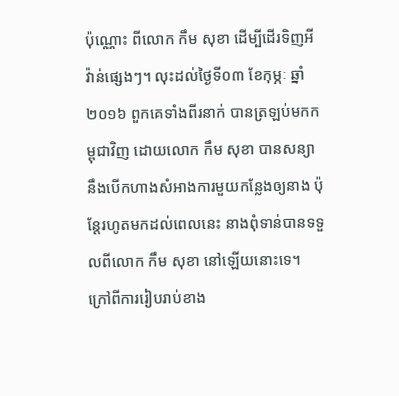ប៉ុណ្ណោះ ពីលោក កឹម សុខា ដើម្បីដើរទិញអីវ៉ាន់ផ្សេងៗ។ លុះដល់ថ្ងៃទី០៣ ខែកុម្ភៈ ឆ្នាំ២០១៦ ពួកគេទាំងពីរនាក់ បានត្រឡប់មកកម្ពុជាវិញ ដោយលោក កឹម សុខា បានសន្យានឹងបើកហាងសំអាងការមួយកន្លែងឲ្យនាង ប៉ុន្តែរហូតមកដល់ពេលនេះ នាងពុំទាន់បានទទួលពីលោក កឹម សុខា នៅឡើយនោះទេ។ ក្រៅពីការរៀបរាប់ខាង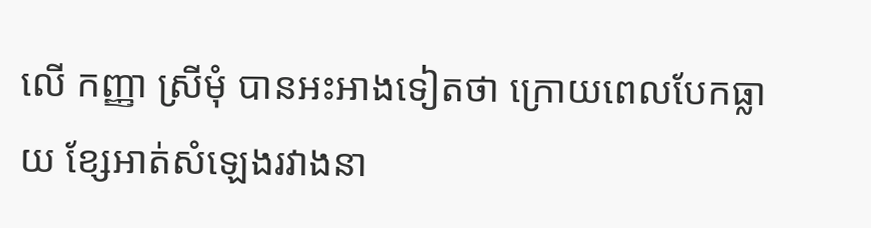លើ កញ្ញា ស្រីមុំ បានអះអាងទៀតថា ក្រោយពេលបែកធ្លាយ ខ្សែអាត់សំឡេងរវាងនា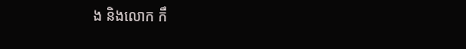ង និងលោក កឹ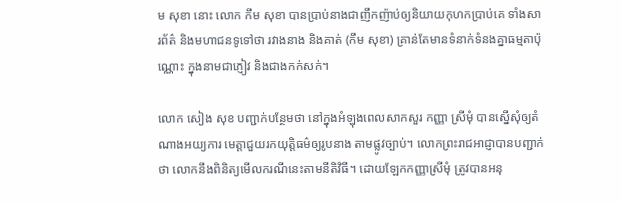ម សុខា នោះ លោក កឹម សុខា បានប្រាប់នាងជាញឹកញ៉ាប់ឲ្យនិយាយកុហកប្រាប់គេ ទាំងសារព័ត៌ និងមហាជនទូទៅថា រវាងនាង និងគាត់ (កឹម សុខា) គ្រាន់តែមានទំនាក់ទំនងគ្នាធម្មតាប៉ុណ្ណោះ ក្នុងនាមជាភ្ញៀវ និងជាងកក់សក់។

លោក សៀង សុខ បញ្ជាក់បន្ថែមថា នៅក្នុងអំឡុងពេលសាកសួរ កញ្ញា ស្រីមុំ បានស្នើសុំឲ្យតំណាងអយ្យការ មេត្តាជួយរកយុត្តិធម៌ឲ្យរូបនាង តាមផ្លូវច្បាប់។ លោកព្រះរាជអាជ្ញាបានបញ្ជាក់ថា លោកនឹងពិនិត្យមើលករណីនេះតាមនីតិវិធី។ ដោយឡែកកញ្ញាស្រីមុំ ត្រូវបានអនុ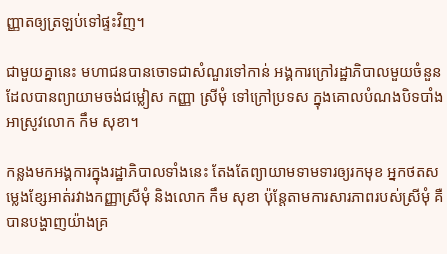ញ្ញាតឲ្យត្រឡប់ទៅផ្ទះវិញ។

ជាមួយគ្នានេះ មហាជនបានចោទជាសំណួរទៅកាន់ អង្គការក្រៅរដ្ឋាភិបាលមួយចំនួន ដែលបានព្យាយាមចង់ជម្លៀស កញ្ញា ស្រីមុំ ទៅក្រៅប្រទស ក្នុងគោលបំណងបិទបាំងអាស្រូវលោក កឹម សុខា។

កន្លងមកអង្គការក្នុងរដ្ឋាភិបាលទាំងនេះ តែងតែព្យាយាមទាមទារឲ្យរកមុខ អ្នកថតសម្លេងខ្សែអាត់រវាងកញ្ញាស្រីមុំ និងលោក កឹម សុខា ប៉ុន្តែតាមការសារភាពរបស់ស្រីមុំ គឺបានបង្ហាញយ៉ាងគ្រ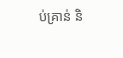ប់គ្រាន់ និ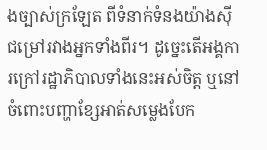ងច្បាស់ក្រឡែត ពីទំនាក់ទំនងយ៉ាងស៊ីជម្រៅរវាងអ្នកទាំងពីរ។ ដូច្នេះតើអង្គការក្រៅរដ្ឋាភិបាលទាំងនេះអស់ចិត្ត ឬនៅ ចំពោះបញ្ហាខ្សែអាត់សម្លេងបែក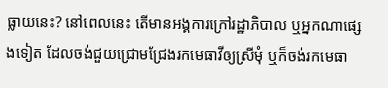ធ្លាយនេះ? នៅពេលនេះ តើមានអង្គការក្រៅរដ្ឋាភិបាល ឬអ្នកណាផ្សេងទៀត ដែលចង់ជួយជ្រោមជ្រែងរកមេធាវីឲ្យស្រីមុំ ឬក៏ចង់រកមេធា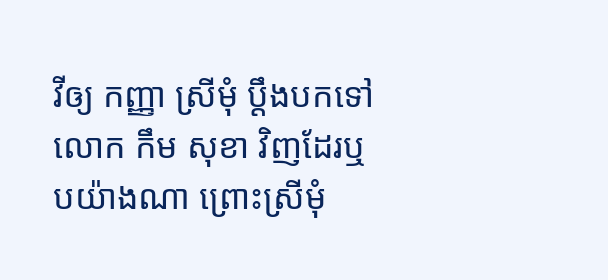វីឲ្យ កញ្ញា ស្រីមុំ ប្តឹងបកទៅលោក កឹម សុខា វិញដែរឬបយ៉ាងណា ព្រោះស្រីមុំ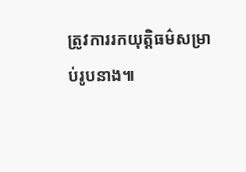ត្រូវការរកយុត្តិធម៌សម្រាប់រូបនាង៕